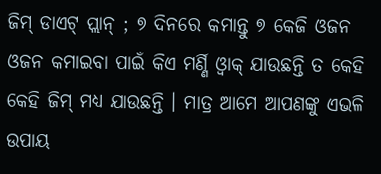ଜିମ୍ ଡାଏଟ୍ ପ୍ଲାନ୍ ; ୭ ଦିନରେ କମାନ୍ତୁ ୭ କେଜି ଓଜନ
ଓଜନ କମାଇବା ପାଇଁ କିଏ ମର୍ଣ୍ଣି ଓ୍ବାକ୍ ଯାଉଛନ୍ତି ତ କେହି କେହି ଜିମ୍ ମଧ୍ୟ ଯାଉଛନ୍ତି । ମାତ୍ର ଆମେ ଆପଣଙ୍କୁ ଏଭଳି ଉପାୟ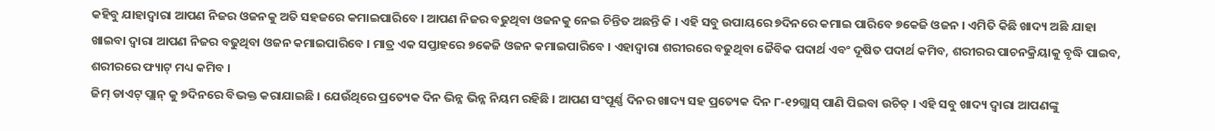କହିବୁ ଯାହାଦ୍ବାରା ଆପଣ ନିଜର ଓଜନକୁ ଅତି ସହଜରେ କମାଇପାରିବେ । ଆପଣ ନିଜର ବଢୁଥିବା ଓଜନକୁ ନେଇ ଚିନ୍ତିତ ଅଛନ୍ତି କି । ଏହି ସବୁ ଉପାୟରେ ୭ଦିନରେ କମାଇ ପାରିବେ ୭କେଜି ଓଜନ । ଏମିତି କିଛି ଖାଦ୍ୟ ଅଛି ଯାହା ଖାଇବା ଦ୍ବାରା ଆପଣ ନିଜର ବଢୁଥିବା ଓଜନ କମାଇପାରିବେ । ମାତ୍ର ଏକ ସପ୍ତାହରେ ୭କେଜି ଓଜନ କମାଇପାରିବେ । ଏହାଦ୍ବାରା ଶରୀରରେ ବଢୁଥିବା ଜୈବିକ ପଦାର୍ଥ ଏବଂ ଦୂଷିତ ପଦାର୍ଥ କମିବ, ଶରୀରର ପାଚନକ୍ରିୟାକୁ ବୃଦ୍ଧି ପାଇବ, ଶରୀରରେ ଫ୍ୟାଟ୍ ମଧ୍ୟ କମିବ ।
ଜିମ୍ ଡାଏଟ୍ ପ୍ଲାନ୍ କୁ ୭ଦିନରେ ବିଭକ୍ତ କରାଯାଇଛି । ଯେଉଁଥିରେ ପ୍ରତ୍ୟେକ ଦିନ ଭିନ୍ନ ଭିନ୍ନ ନିୟମ ରହିଛି । ଆପଣ ସଂପୂର୍ଣ୍ଣ ଦିନର ଖାଦ୍ୟ ସହ ପ୍ରତ୍ୟେକ ଦିନ ୮-୧୨ଗ୍ଲାସ୍ ପାଣି ପିଇବା ଉଚିତ୍ । ଏହି ସବୁ ଖାଦ୍ୟ ଦ୍ବାରା ଆପଣଙ୍କୁ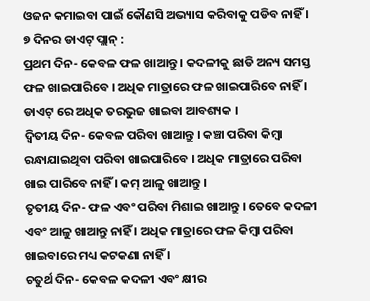ଓଜନ କମାଇବା ପାଇଁ କୌଣସି ଅଭ୍ୟାସ କରିବାକୁ ପଡିବ ନାହିଁ ।
୭ ଦିନର ଡାଏଟ୍ ପ୍ଲାନ୍ :
ପ୍ରଥମ ଦିନ- କେବଳ ଫଳ ଖାଆନ୍ତୁ । କଦଳୀକୁ ଛାଡି ଅନ୍ୟ ସମସ୍ତ ଫଳ ଖାଇପାରିବେ । ଅଧିକ ମାତ୍ରାରେ ଫଳ ଖାଇପାରିବେ ନାହିଁ । ଡାଏଟ୍ ରେ ଅଧିକ ତରଭୁଜ ଖାଇବା ଆବଶ୍ୟକ ।
ଦ୍ବିତୀୟ ଦିନ- କେବଳ ପରିବା ଖାଆନ୍ତୁ । କଞ୍ଚା ପରିବା କିମ୍ବା ରନ୍ଧାଯାଇଥିବା ପରିବା ଖାଇପାରିବେ । ଅଧିକ ମାତ୍ରାରେ ପରିବା ଖାଇ ପାରିବେ ନାହିଁ । କମ୍ ଆଳୁ ଖାଆନ୍ତୁ ।
ତୃତୀୟ ଦିନ- ଫଳ ଏବଂ ପରିବା ମିଶାଇ ଖାଆନ୍ତୁ । ତେବେ କଦଳୀ ଏବଂ ଆଳୁ ଖାଆନ୍ତୁ ନାହିଁ । ଅଧିକ ମାତ୍ରାରେ ଫଳ କିମ୍ବା ପରିବା ଖାଇବାରେ ମଧ୍ୟ କଟକଣା ନାହିଁ ।
ଚତୁର୍ଥ ଦିନ- କେବଳ କଦଳୀ ଏବଂ କ୍ଷୀର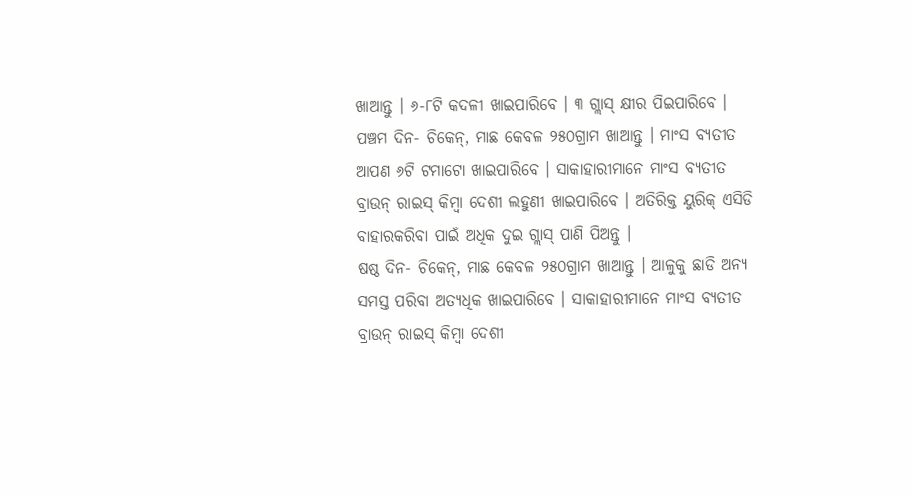ଖାଆନ୍ତୁ । ୬-୮ଟି କଦଳୀ ଖାଇପାରିବେ । ୩ ଗ୍ଲାସ୍ କ୍ଷୀର ପିଇପାରିବେ ।
ପଞ୍ଚମ ଦିନ- ଚିକେନ୍, ମାଛ କେବଳ ୨୫୦ଗ୍ରାମ ଖାଆନ୍ତୁ । ମାଂସ ବ୍ୟତୀତ ଆପଣ ୬ଟି ଟମାଟୋ ଖାଇପାରିବେ । ସାକାହାରୀମାନେ ମାଂସ ବ୍ୟତୀତ ବ୍ରାଉନ୍ ରାଇସ୍ କିମ୍ବା ଦେଶୀ ଲହୁଣୀ ଖାଇପାରିବେ । ଅତିରିକ୍ତ ୟୁରିକ୍ ଏସିଡି ବାହାରକରିବା ପାଇଁ ଅଧିକ ଦୁଇ ଗ୍ଲାସ୍ ପାଣି ପିଅନ୍ତୁ ।
ଷଷ୍ଠ ଦିନ- ଚିକେନ୍, ମାଛ କେବଳ ୨୫୦ଗ୍ରାମ ଖାଆନ୍ତୁ । ଆଳୁକୁ ଛାଡି ଅନ୍ୟ ସମସ୍ତ ପରିବା ଅତ୍ୟଧିକ ଖାଇପାରିବେ । ସାକାହାରୀମାନେ ମାଂସ ବ୍ୟତୀତ ବ୍ରାଉନ୍ ରାଇସ୍ କିମ୍ବା ଦେଶୀ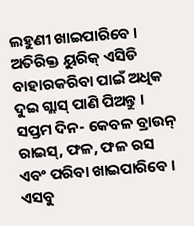ଲହୁଣୀ ଖାଇପାରିବେ । ଅତିରିକ୍ତ ୟୁରିକ୍ ଏସିଡି ବାହାରକରିବା ପାଇଁ ଅଧିକ ଦୁଇ ଗ୍ଲାସ୍ ପାଣି ପିଅନ୍ତୁ ।
ସପ୍ତମ ଦିନ- କେବଳ ବ୍ରାଉନ୍ ରାଇସ୍, ଫଳ, ଫଳ ରସ ଏବଂ ପରିବା ଖାଇପାରିବେ । ଏସବୁ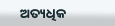ଅତ୍ୟଧିକ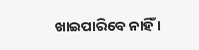ଖାଇପାରିବେ ନାହିଁ ।